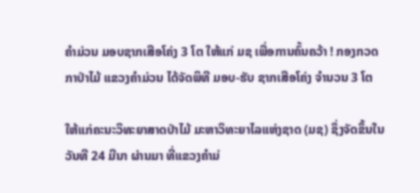ຄຳມ່ວນ ມອບຊາກເສືອໂຄ່ງ 3 ໂຕ ໃຫ້ແກ່ ມຊ ເພື່ອການຄົ້ນຄວ້າ ! ກອງກວດກາປ່າໄມ້ ແຂວງຄຳມ່ວນ ໄດ້ຈັດພິທີ ມອບ-ຮັບ ຊາກເສືອໂຄ່ງ ຈຳນວນ 3 ໂຕ

ໃຫ້ແກ່ຄະນະວິທະຍາສາດປ່າໄມ້ ມະຫາວິທະຍາໄລແຫ່ງຊາດ (ມຊ) ຊຶ່ງຈັດຂຶ້ນໃນວັນທີ 24 ມີນາ ຜ່ານມາ ທີ່ແຂວງຄໍາມ່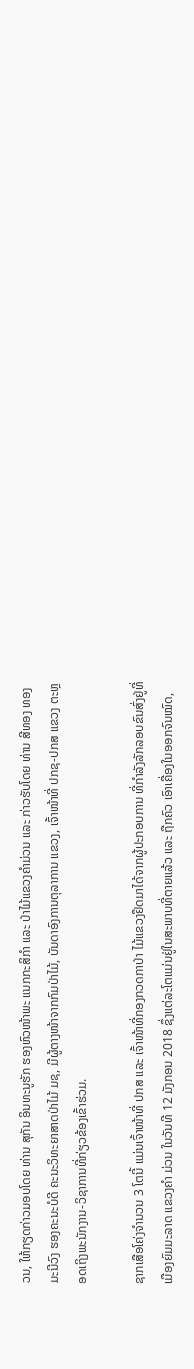ວນ, ໃຫ້ກຽດກ່າວມອບໂດຍ ທ່ານ ສຸກັນ ອິນທະນູຮັກ ຮອງຫົວໜ້າພະ ແນກກະສິກຳ ແລະ ປ່າໄມ້ແຂວງຄຳມ່ວນ ແລະ ກ່າວຮັບໂດຍ ທ່ານ ສີທອງ ທອງມະນີວົງ ຮອງຄະນະບໍດີ ຄະນະວິທະຍາສາດປ່າໄມ້ ມຊ, ມີຜູ້ຕາງໜ້າຈາກກົມປ່າໄມ້, ບັນດາອົງການຕຸລາການ ແຂວງ, ເຈົ້າໜ້າທີ່ ປກຊ-ປກສ ແຂວງ ຕະຫຼອດເຖິງພະນັກງານ-ວິຊາການທີ່ກ່ຽວຂ້ອງເຂົ້າຮ່ວມ.

ຊາກເສືອໂຄ່ງຈຳນວນ 3 ໂຕນີ້ ແມ່ນເຈົ້າໜ້າທີ່ ປກສ ແລະ ເຈົ້າໜ້າທີ່ກອງກວດກາປ່າ ໄມ້ແຂວງຢຶດມາໄດ້ຈາກຜູ້ປະກອບການ ທີ່ກໍາລັງລັກລອບຂົນສົ່ງຢູ່ທີ່ເມືອງຍົມມະລາດ ແຂວງຄຳ ມ່ວນ ໃນວັນທີ 12 ມັງກອນ 2018 ຊຶ່ງແຕ່ລະໂຕແມ່ນຢູ່ໃນສະພາບທີ່ຕາຍແລ້ວ ແລະ ຖືກຄົວ ເອົາເຄື່ອງໃນອອກຈົນໝົດ,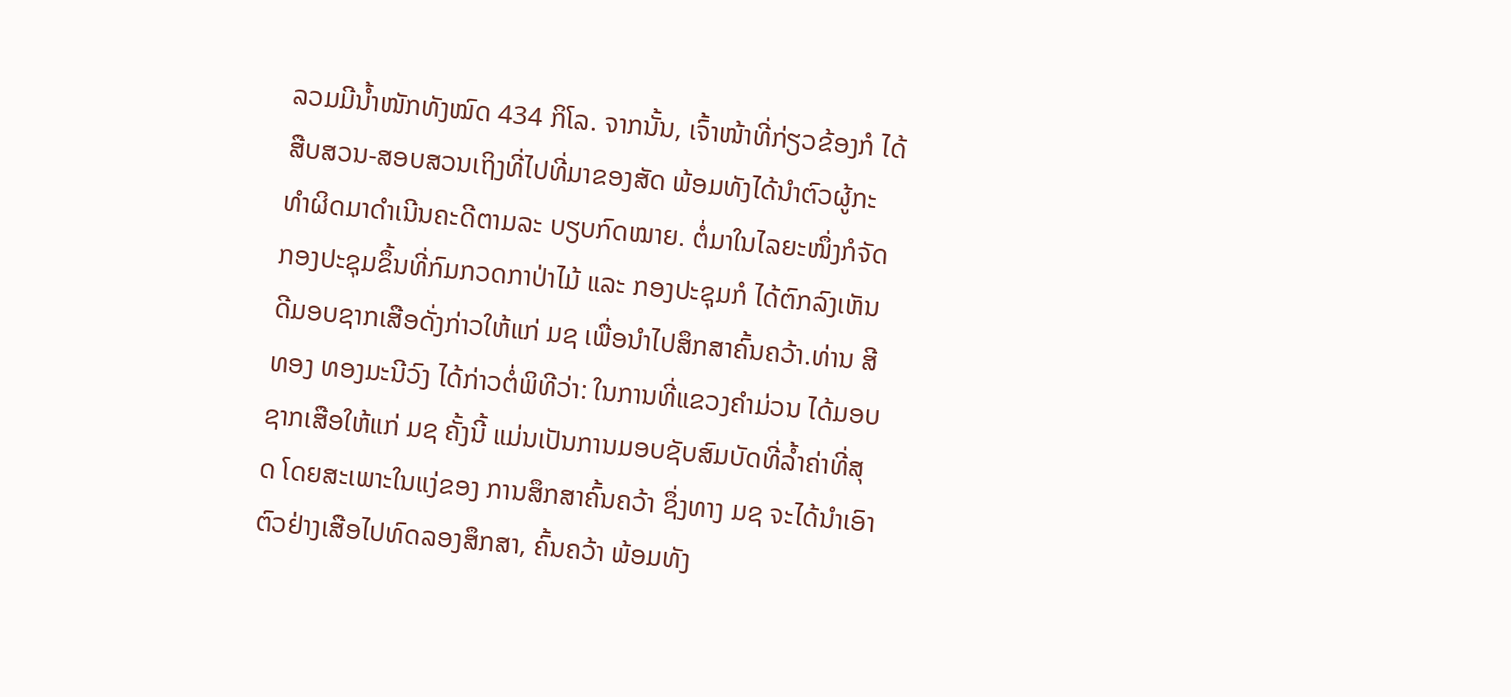ລວມມີນໍ້າໜັກທັງໝົດ 434 ກິໂລ. ຈາກນັ້ນ, ເຈົ້າໜ້າທີ່ກ່ຽວຂ້ອງກໍ ໄດ້ສືບສວນ-ສອບສວນເຖິງທີ່ໄປທີ່ມາຂອງສັດ ພ້ອມທັງໄດ້ນຳຕົວຜູ້ກະທຳຜິດມາດຳເນີນຄະດີຕາມລະ ບຽບກົດໝາຍ. ຕໍ່ມາໃນໄລຍະໜຶ່ງກໍຈັດກອງປະຊຸມຂຶ້ນທີ່ກົມກວດກາປ່າໄມ້ ແລະ ກອງປະຊຸມກໍ ໄດ້ຕົກລົງເຫັນດີມອບຊາກເສືອດັ່ງກ່າວໃຫ້ແກ່ ມຊ ເພື່ອນຳໄປສຶກສາຄົ້ນຄວ້າ.ທ່ານ ສີທອງ ທອງມະນີວົງ ໄດ້ກ່າວຕໍ່ພິທີວ່າ: ໃນການທີ່ແຂວງຄຳມ່ວນ ໄດ້ມອບ ຊາກເສືອໃຫ້ແກ່ ມຊ ຄັ້ງນີ້ ແມ່ນເປັນການມອບຊັບສົມບັດທີ່ລໍ້າຄ່າທີ່ສຸດ ໂດຍສະເພາະໃນແງ່ຂອງ ການສຶກສາຄົ້ນຄວ້າ ຊຶ່ງທາງ ມຊ ຈະໄດ້ນຳເອົາຕົວຢ່າງເສືອໄປທົດລອງສຶກສາ, ຄົ້ນຄວ້າ ພ້ອມທັງ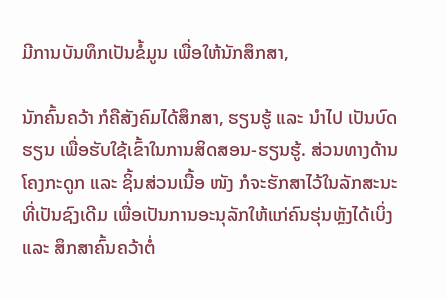ມີການບັນທຶກເປັນຂໍ້ມູນ ເພື່ອໃຫ້ນັກສຶກສາ,

ນັກຄົ້ນຄວ້າ ກໍຄືສັງຄົມໄດ້ສຶກສາ, ຮຽນຮູ້ ແລະ ນຳໄປ ເປັນບົດຮຽນ ເພື່ອຮັບໃຊ້ເຂົ້າໃນການສິດສອນ-ຮຽນຮູ້. ສ່ວນທາງດ້ານໂຄງກະດູກ ແລະ ຊິ້ນສ່ວນເນື້ອ ໜັງ ກໍຈະຮັກສາໄວ້ໃນລັກສະນະທີ່ເປັນຊົງເດີມ ເພື່ອເປັນການອະນຸລັກໃຫ້ແກ່ຄົນຮຸ່ນຫຼັງໄດ້ເບິ່ງ ແລະ ສຶກສາຄົ້ນຄວ້າຕໍ່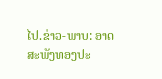ໄປ.ຂ່າວ-ພາບ: ອາດສະພັງທອງປະ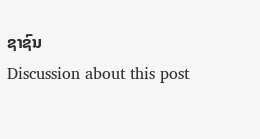ຊາຊົນ
Discussion about this post